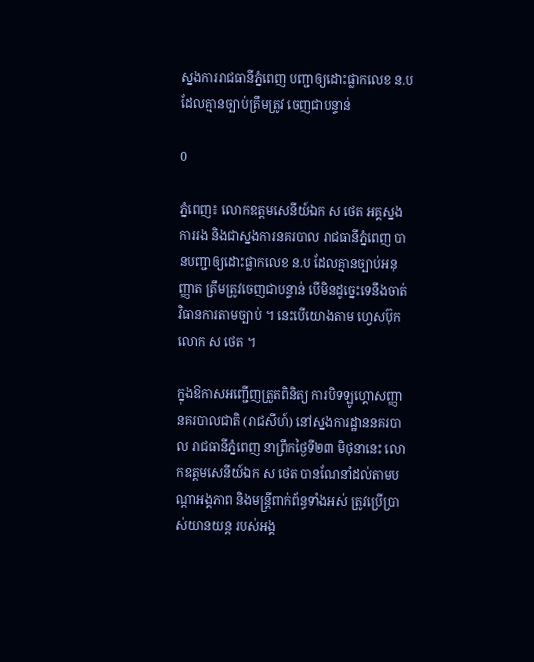ស្នងការរាជធានីភ្នំពេញ បញ្ជាឲ្យដោះផ្លាកលេខ ន.ប ដែលគ្មានច្បាប់ត្រឹមត្រូវ ចេញជាបន្ទាន់

0

ភ្នំពេញ៖ លោកឧត្ដមសេនីយ៍ឯក ស ថេត អគ្គស្នងការរង និងជាស្នងការនគរបាល រាជធានីភ្នំពេញ បានបញ្ជាឲ្យដោះផ្លាកលេខ ន.ប ដែលគ្មានច្បាប់អនុញ្ញាត ត្រឹមត្រូវចេញជាបន្ទាន់ បើមិនដូច្នេះទេនឹងចាត់ វិធានការតាមច្បាប់ ។ នេះបើយោងតាម ហ្វេសប៊ុកលោក ស ថេត ។

ក្នុងឱកាសអញ្ជើញត្រួតពិនិត្យ ការបិទឡូហ្គោសញ្ញានគរបាលជាតិ (រាជសីហ៍) នៅស្នងការដ្ឋាននគរបាល រាជធានីភ្នំពេញ នាព្រឹកថ្ងៃទី២៣ មិថុនានេះ លោកឧត្តមសេនីយ៍ឯក ស ថេត បានណែនាំដល់តាមបណ្តាអង្គភាព និងមន្ត្រីពាក់ព័ន្ធទាំងអស់ ត្រូវប្រើប្រាស់យានយន្ត របស់អង្គ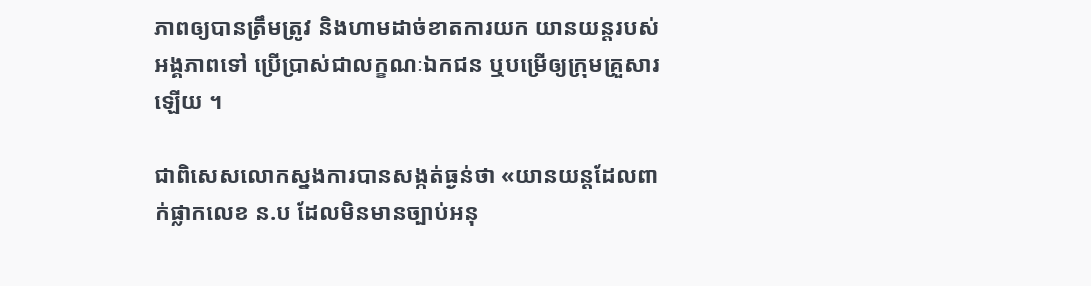ភាពឲ្យបានត្រឹមត្រូវ និងហាមដាច់ខាតការយក យានយន្តរបស់អង្គភាពទៅ ប្រើប្រាស់ជាលក្ខណៈឯកជន ឬបម្រើឲ្យក្រុមគ្រួសារឡើយ ។

ជាពិសេសលោកស្នងការបានសង្កត់ធ្ងន់ថា «យានយន្តដែលពាក់ផ្លាកលេខ ន.ប ដែលមិនមានច្បាប់អនុ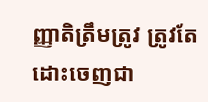ញ្ញាតិត្រឹមត្រូវ ត្រូវតែដោះចេញជា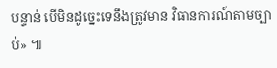បន្ទាន់ បើមិនដូច្នេះទេនឹងត្រូវមាន វិធានការណ៍តាមច្បាប់» ៕